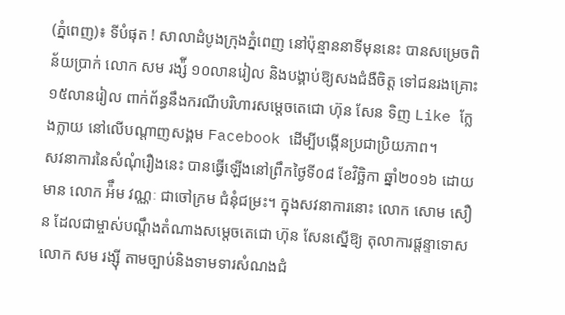(ភ្នំពេញ)៖ ទីបំផុត ! សាលាដំបូងក្រុងភ្នំពេញ នៅប៉ុន្មាននាទីមុននេះ បានសម្រេចពិន័យប្រាក់ លោក សម រង្ស៉ី ១០លានរៀល និងបង្គាប់ឱ្យសងជំងឺចិត្ត ទៅជនរងគ្រោះ ១៥លានរៀល ពាក់ព័ន្ធនឹងករណីបរិហារសម្តេចតេជោ ហ៊ុន សែន ទិញ Like ក្លែងក្លាយ នៅលើបណ្តាញសង្គម Facebook ដើម្បីបង្កើនប្រជាប្រិយភាព។
សវនាការនៃសំណុំរឿងនេះ បានធ្វើឡើងនៅព្រឹកថ្ងៃទី០៨ ខែវិច្ឆិកា ឆ្នាំ២០១៦ ដោយមាន លោក អ៉ឹម វណ្ណៈ ជាចៅក្រម ជំនុំជម្រះ។ ក្នុងសវនាការនោះ លោក សោម សឿន ដែលជាម្ចាស់បណ្តឹងតំណាងសម្តេចតេជោ ហ៊ុន សែនស្នើឱ្យ តុលាការផ្តន្ទាទោស លោក សម រង្ស៊ី តាមច្បាប់និងទាមទារសំណងជំ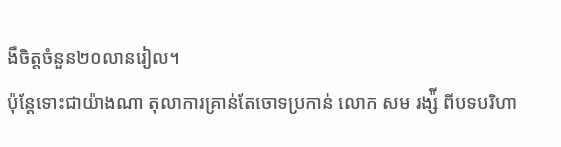ងឺចិត្តចំនួន២០លានរៀល។
ប៉ុន្តែទោះជាយ៉ាងណា តុលាការគ្រាន់តែចោទប្រកាន់ លោក សម រង្ស៉ី ពីបទបរិហា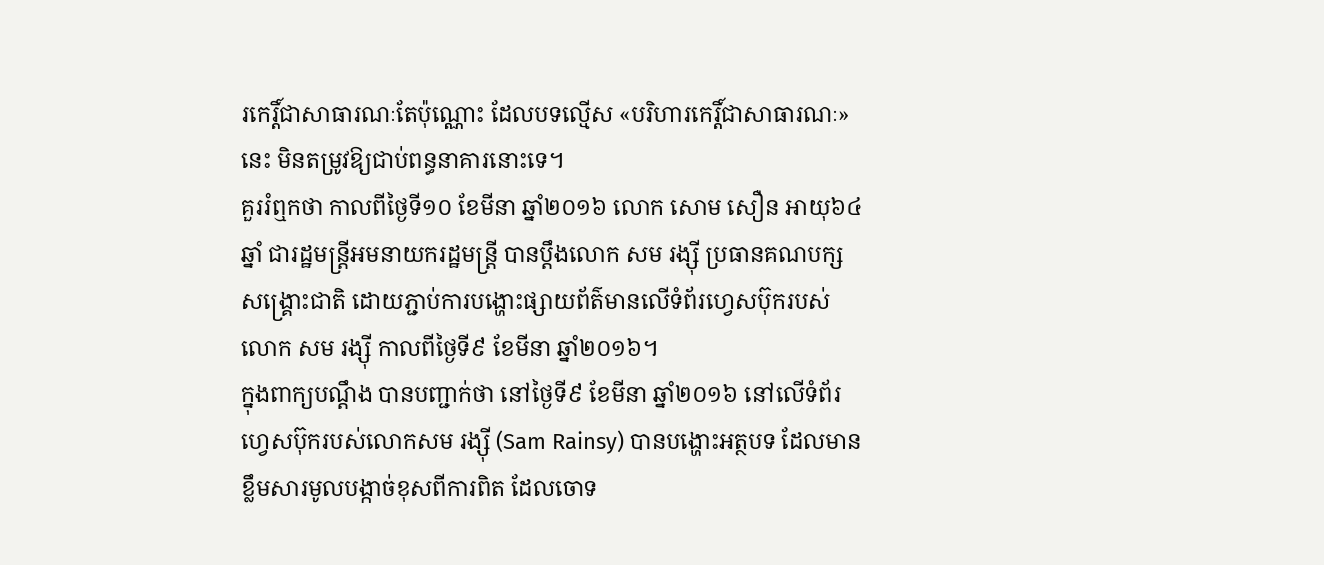រកេរ្តិ៍ជាសាធារណៈតែប៉ុណ្ណោះ ដែលបទល្មើស «បរិហារកេរ្តិ៍ជាសាធារណៈ» នេះ មិនតម្រូវឱ្យជាប់ពន្ធនាគារនោះទេ។
គួររំឮកថា កាលពីថ្ងៃទី១០ ខែមីនា ឆ្នាំ២០១៦ លោក សោម សឿន អាយុ៦៤ឆ្នាំ ជារដ្ឋមន្ត្រីអមនាយករដ្ឋមន្ត្រី បានប្តឹងលោក សម រង្ស៊ី ប្រធានគណបក្សសង្គ្រោះជាតិ ដោយភ្ជាប់ការបង្ហោះផ្សាយព័ត៌មានលើទំព័រហ្វេសប៊ុករបស់លោក សម រង្ស៊ី កាលពីថ្ងៃទី៩ ខែមីនា ឆ្នាំ២០១៦។
ក្នុងពាក្យបណ្ដឹង បានបញ្ជាក់ថា នៅថ្ងៃទី៩ ខែមីនា ឆ្នាំ២០១៦ នៅលើទំព័រហ្វេសប៊ុករបស់លោកសម រង្ស៊ី (Sam Rainsy) បានបង្ហោះអត្ថបទ ដែលមានខ្លឹមសារមូលបង្កាច់ខុសពីការពិត ដែលចោទ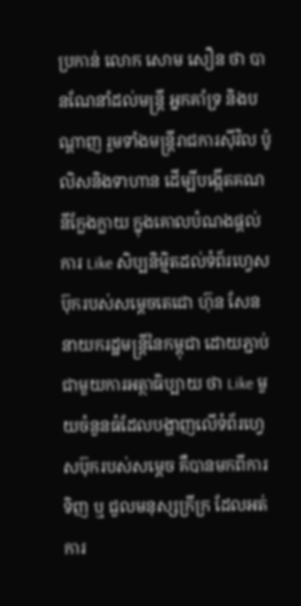ប្រកាន់ លោក សោម សឿន ថា បានណែនាំដល់មន្ត្រី អ្នកគាំទ្រ និងបណ្តាញ រួមទាំងមន្ត្រីរាជការស៊ីវិល ប៉ូលិសនិងទាហាន ដើម្បីបង្កើតគណនីក្លែងក្លាយ ក្នុងគោលបំណងផ្តល់ការ Like សិប្បនិម្មិតដល់ទំព័រហ្វេសប៊ុករបស់សម្តេចតេជោ ហ៊ុន សែន នាយករដ្ឋមន្ត្រីនៃកម្ពុជា ដោយភ្ជាប់ជាមួយការអត្ថាធិប្បាយ ថា Like មួយចំនួនធំដែលបង្ហាញលើទំព័រហ្វេសប៊ុករបស់សម្តេច គឺបានមកពីការទិញ ឬ ជួលមនុស្សក្រីក្រ ដែលអត់ការ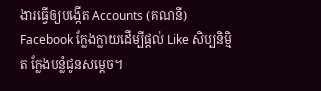ងារធ្វើឲ្យបង្កើត Accounts (គណនី) Facebook ក្លែងក្លាយដើម្បីផ្ដល់ Like សិប្បនិម្មិត ក្លែងបន្លំជូនសម្ដេច។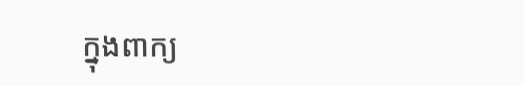ក្នុងពាក្យ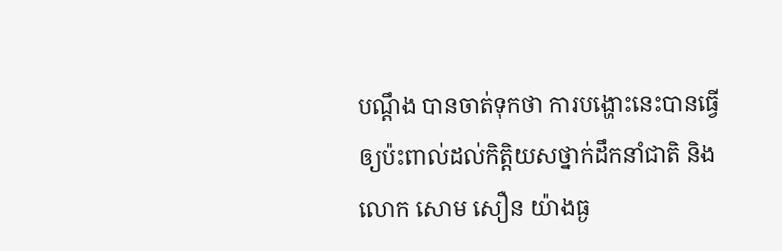បណ្ដឹង បានចាត់ទុកថា ការបង្ហោះនេះបានធ្វើឲ្យប៉ះពាល់ដល់កិត្តិយសថ្នាក់ដឹកនាំជាតិ និងលោក សោម សឿន យ៉ាងធ្ង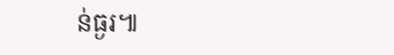ន់ធ្ងរ៕